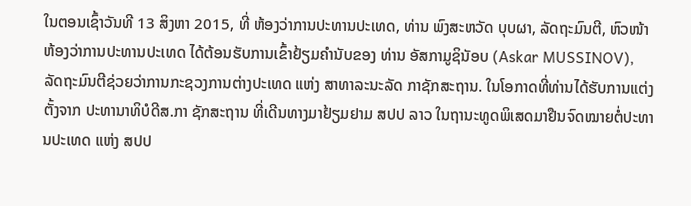ໃນຕອນເຊົ້າວັນທີ 13 ສິງຫາ 2015, ທີ່ ຫ້ອງວ່າການປະທານປະເທດ, ທ່ານ ພົງສະຫວັດ ບຸບຜາ, ລັດຖະມົນຕີ, ຫົວໜ້າຫ້ອງວ່າການປະທານປະເທດ ໄດ້ຕ້ອນຮັບການເຂົ້າຢ້ຽມຄຳນັບຂອງ ທ່ານ ອັສກາມູຊິນັອບ (Askar MUSSINOV), ລັດຖະມົນຕີຊ່ວຍວ່າການກະຊວງການຕ່າງປະເທດ ແຫ່ງ ສາທາລະນະລັດ ກາຊັກສະຖານ. ໃນໂອກາດທີ່ທ່ານໄດ້ຮັບການແຕ່ງຕັ້ງຈາກ ປະທານາທິບໍດີສ.ກາ ຊັກສະຖານ ທີ່ເດີນທາງມາຢ້ຽມຢາມ ສປປ ລາວ ໃນຖານະທູດພິເສດມາຢືນຈົດໝາຍຕໍ່ປະທານປະເທດ ແຫ່ງ ສປປ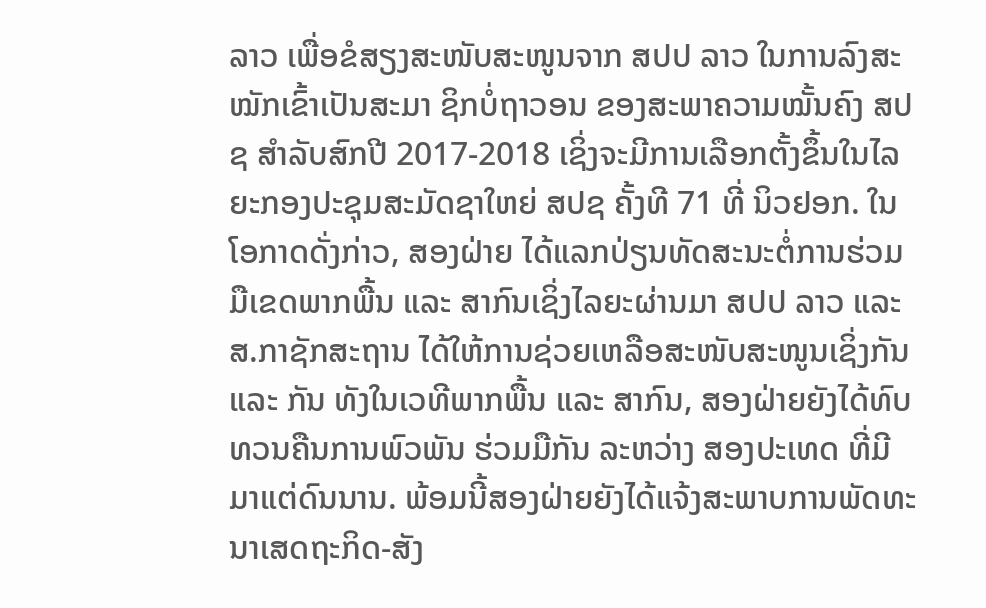ລາວ ເພື່ອຂໍສຽງສະໜັບສະໜູນຈາກ ສປປ ລາວ ໃນການລົງສະໝັກເຂົ້າເປັນສະມາ ຊິກບໍ່ຖາວອນ ຂອງສະພາຄວາມໝັ້ນຄົງ ສປຊ ສຳລັບສົກປີ 2017-2018 ເຊິ່ງຈະມີການເລືອກຕັ້ງຂຶ້ນໃນໄລຍະກອງປະຊຸມສະມັດຊາໃຫຍ່ ສປຊ ຄັ້ງທີ 71 ທີ່ ນິວຢອກ. ໃນໂອກາດດັ່ງກ່າວ, ສອງຝ່າຍ ໄດ້ແລກປ່ຽນທັດສະນະຕໍ່ການຮ່ວມມືເຂດພາກພື້ນ ແລະ ສາກົນເຊິ່ງໄລຍະຜ່ານມາ ສປປ ລາວ ແລະ ສ.ກາຊັກສະຖານ ໄດ້ໃຫ້ການຊ່ວຍເຫລືອສະໜັບສະໜູນເຊິ່ງກັນ ແລະ ກັນ ທັງໃນເວທີພາກພື້ນ ແລະ ສາກົນ, ສອງຝ່າຍຍັງໄດ້ທົບທວນຄືນການພົວພັນ ຮ່ວມມືກັນ ລະຫວ່າງ ສອງປະເທດ ທີ່ມີມາແຕ່ດົນນານ. ພ້ອມນີ້ສອງຝ່າຍຍັງໄດ້ແຈ້ງສະພາບການພັດທະນາເສດຖະກິດ-ສັງ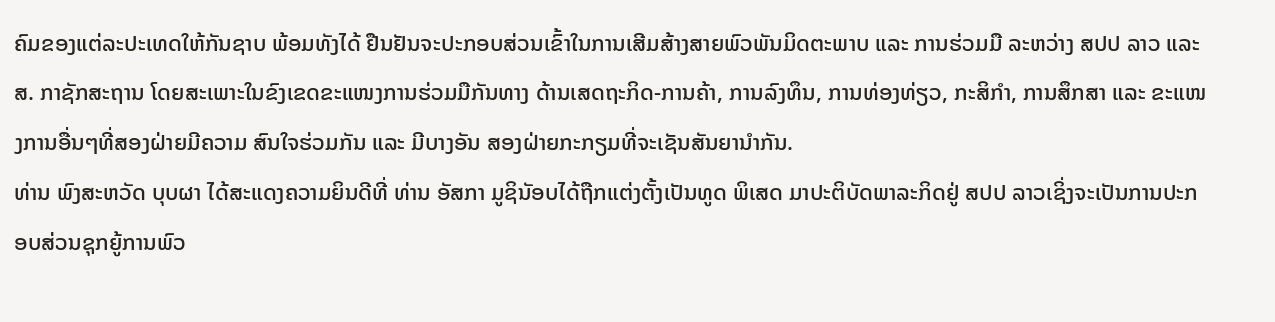ຄົມຂອງແຕ່ລະປະເທດໃຫ້ກັນຊາບ ພ້ອມທັງໄດ້ ຢືນຢັນຈະປະກອບສ່ວນເຂົ້າໃນການເສີມສ້າງສາຍພົວພັນມິດຕະພາບ ແລະ ການຮ່ວມມື ລະຫວ່າງ ສປປ ລາວ ແລະ ສ. ກາຊັກສະຖານ ໂດຍສະເພາະໃນຂົງເຂດຂະແໜງການຮ່ວມມືກັນທາງ ດ້ານເສດຖະກິດ-ການຄ້າ, ການລົງທຶນ, ການທ່ອງທ່ຽວ, ກະສິກຳ, ການສຶກສາ ແລະ ຂະແໜງການອື່ນໆທີ່ສອງຝ່າຍມີຄວາມ ສົນໃຈຮ່ວມກັນ ແລະ ມີບາງອັນ ສອງຝ່າຍກະກຽມທີ່ຈະເຊັນສັນຍານຳກັນ.
ທ່ານ ພົງສະຫວັດ ບຸບຜາ ໄດ້ສະແດງຄວາມຍິນດີທີ່ ທ່ານ ອັສກາ ມູຊິນັອບໄດ້ຖືກແຕ່ງຕັ້ງເປັນທູດ ພິເສດ ມາປະຕິບັດພາລະກິດຢູ່ ສປປ ລາວເຊິ່ງຈະເປັນການປະກອບສ່ວນຊຸກຍູ້ການພົວ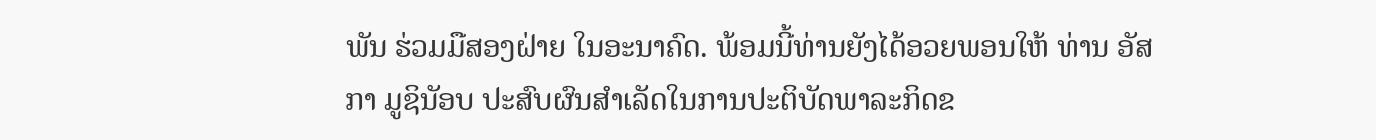ພັນ ຮ່ວມມືສອງຝ່າຍ ໃນອະນາຄົດ. ພ້ອມນີ້ທ່ານຍັງໄດ້ອວຍພອນໃຫ້ ທ່ານ ອັສກາ ມູຊິນັອບ ປະສົບຜົນສຳເລັດໃນການປະຕິບັດພາລະກິດຂ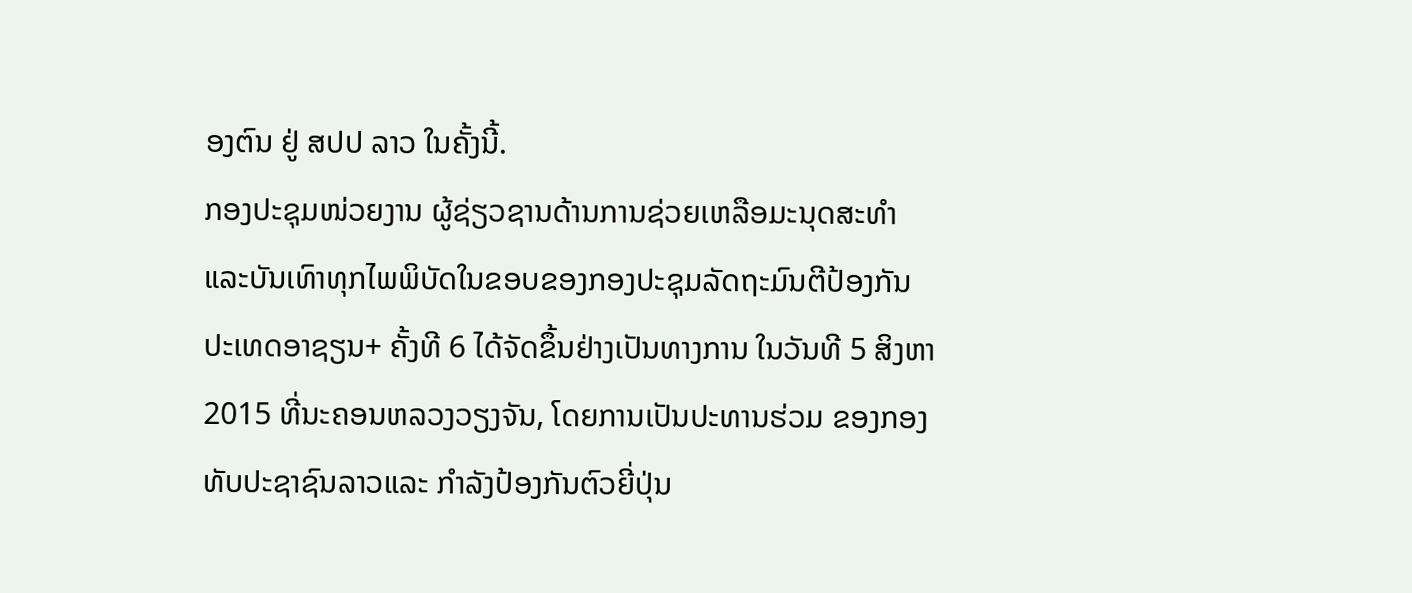ອງຕົນ ຢູ່ ສປປ ລາວ ໃນຄັ້ງນີ້.
ກອງປະຊຸມໜ່ວຍງານ ຜູ້ຊ່ຽວຊານດ້ານການຊ່ວຍເຫລືອມະນຸດສະທຳ ແລະບັນເທົາທຸກໄພພິບັດໃນຂອບຂອງກອງປະຊຸມລັດຖະມົນຕີປ້ອງກັນປະເທດອາຊຽນ+ ຄັ້ງທີ 6 ໄດ້ຈັດຂຶ້ນຢ່າງເປັນທາງການ ໃນວັນທີ 5 ສິງຫາ 2015 ທີ່ນະຄອນຫລວງວຽງຈັນ, ໂດຍການເປັນປະທານຮ່ວມ ຂອງກອງທັບປະຊາຊົນລາວແລະ ກຳລັງປ້ອງກັນຕົວຍີ່ປຸ່ນ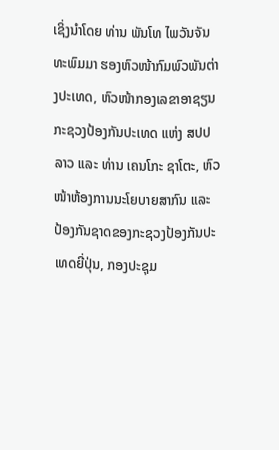ເຊິ່ງນຳໂດຍ ທ່ານ ພັນໂທ ໄພວັນຈັນທະພົມມາ ຮອງຫົວໜ້າກົມພົວພັນຕ່າງປະເທດ, ຫົວໜ້າກອງເລຂາອາຊຽນກະຊວງປ້ອງກັນປະເທດ ແຫ່ງ ສປປ ລາວ ແລະ ທ່ານ ເຄນໂກະ ຊາໂຕະ, ຫົວໜ້າຫ້ອງການນະໂຍບາຍສາກົນ ແລະ ປ້ອງກັນຊາດຂອງກະຊວງປ້ອງກັນປະເທດຍີ່ປຸ່ນ, ກອງປະຊຸມ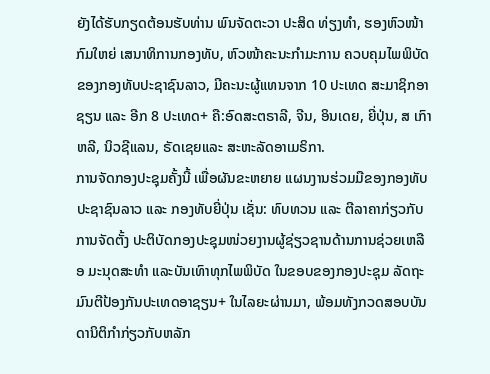ຍັງໄດ້ຮັບກຽດຕ້ອນຮັບທ່ານ ພົນຈັດຕະວາ ປະສິດ ທ່ຽງທຳ, ຮອງຫົວໜ້າກົມໃຫຍ່ ເສນາທິການກອງທັບ, ຫົວໜ້າຄະນະກຳມະການ ຄວບຄຸມໄພພິບັດ ຂອງກອງທັບປະຊາຊົນລາວ, ມີຄະນະຜູ້ແທນຈາກ 10 ປະເທດ ສະມາຊິກອາຊຽນ ແລະ ອີກ 8 ປະເທດ+ ຄື:ອົດສະຕຣາລີ, ຈີນ, ອິນເດຍ, ຍີ່ປຸ່ນ, ສ ເກົາຫລີ, ນິວຊີແລນ, ຣັດເຊຍແລະ ສະຫະລັດອາເມຣິກາ.
ການຈັດກອງປະຊຸມຄັ້ງນີ້ ເພື່ອຜັນຂະຫຍາຍ ແຜນງານຮ່ວມມືຂອງກອງທັບປະຊາຊົນລາວ ແລະ ກອງທັບຍີ່ປຸ່ນ ເຊັ່ນ: ທົບທວນ ແລະ ຕີລາຄາກ່ຽວກັບການຈັດຕັ້ງ ປະຕິບັດກອງປະຊຸມໜ່ວຍງານຜູ້ຊ່ຽວຊານດ້ານການຊ່ວຍເຫລືອ ມະນຸດສະທຳ ແລະບັນເທົາທຸກໄພພິບັດ ໃນຂອບຂອງກອງປະຊຸມ ລັດຖະມົນຕີປ້ອງກັນປະເທດອາຊຽນ+ ໃນໄລຍະຜ່ານມາ, ພ້ອມທັງກວດສອບບັນດານິຕິກຳກ່ຽວກັບຫລັກ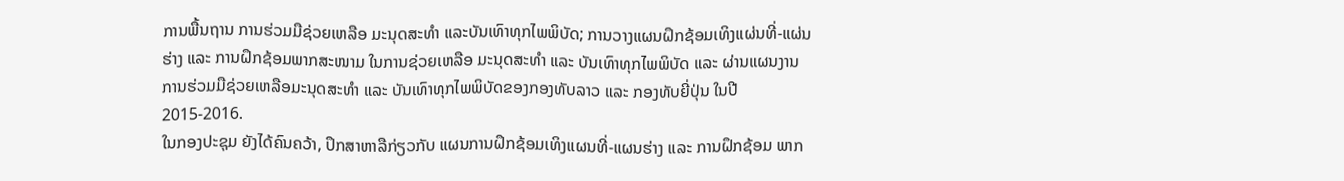ການພື້ນຖານ ການຮ່ວມມືຊ່ວຍເຫລືອ ມະນຸດສະທຳ ແລະບັນເທົາທຸກໄພພິບັດ; ການວາງແຜນຝຶກຊ້ອມເທິງແຜ່ນທີ່-ແຜ່ນຮ່າງ ແລະ ການຝຶກຊ້ອມພາກສະໜາມ ໃນການຊ່ວຍເຫລືອ ມະນຸດສະທຳ ແລະ ບັນເທົາທຸກໄພພິບັດ ແລະ ຜ່ານແຜນງານການຮ່ວມມືຊ່ວຍເຫລືອມະນຸດສະທຳ ແລະ ບັນເທົາທຸກໄພພິບັດຂອງກອງທັບລາວ ແລະ ກອງທັບຍີ່ປຸ່ນ ໃນປີ 2015-2016.
ໃນກອງປະຊຸມ ຍັງໄດ້ຄົນຄວ້າ, ປຶກສາຫາລືກ່ຽວກັບ ແຜນການຝຶກຊ້ອມເທິງແຜນທີ່-ແຜນຮ່າງ ແລະ ການຝຶກຊ້ອມ ພາກ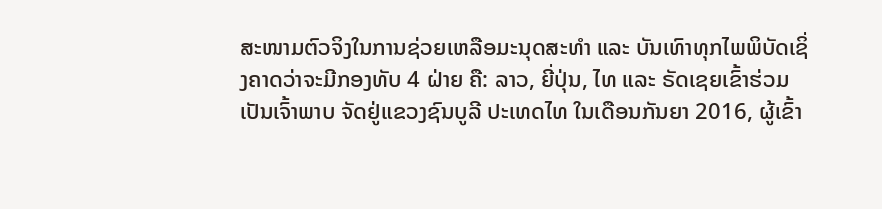ສະໜາມຕົວຈິງໃນການຊ່ວຍເຫລືອມະນຸດສະທຳ ແລະ ບັນເທົາທຸກໄພພິບັດເຊິ່ງຄາດວ່າຈະມີກອງທັບ 4 ຝ່າຍ ຄື: ລາວ, ຍີ່ປຸ່ນ, ໄທ ແລະ ຣັດເຊຍເຂົ້າຮ່ວມເປັນເຈົ້າພາບ ຈັດຢູ່ແຂວງຊົນບູລີ ປະເທດໄທ ໃນເດືອນກັນຍາ 2016, ຜູ້ເຂົ້າ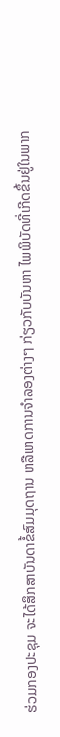ຮ່ວມກອງປະຊຸມ ຈະໄດ້ສຶກສາບັນດາຂໍ້ສົມມຸດຖານ ຫລືເຫດການຈຳລອງຕ່າງໆ ກ່ຽວກັບບັນຫາ ໄພພິບັດທີ່ເກີດຂຶ້ນຢູ່ໃນພາກ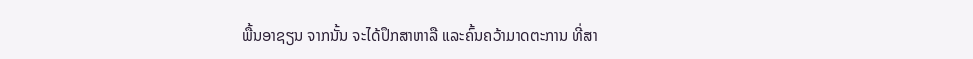ພື້ນອາຊຽນ ຈາກນັ້ນ ຈະໄດ້ປຶກສາຫາລື ແລະຄົ້ນຄວ້າມາດຕະການ ທີ່ສາ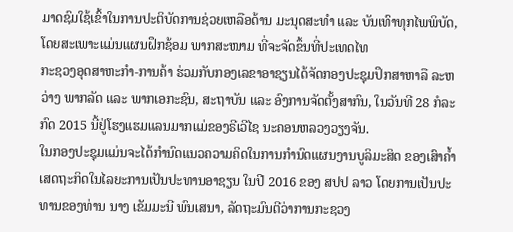ມາດຊົມໃຊ້ເຂົ້າໃນການປະຕິບັດການຊ່ວຍເຫລືອດ້ານ ມະນຸດສະທຳ ແລະ ບັນເທົາທຸກໄພພິບັດ, ໂດຍສະເພາະແມ່ນແຜນຝຶກຊ້ອມ ພາກສະໜາມ ທີ່ຈະຈັດຂຶ້ນທີ່ປະເທດໄທ
ກະຊວງອຸດສາຫະກໍາ-ການຄ້າ ຮ່ວມກັບກອງເລຂາອາຊຽນໄດ້ຈັດກອງປະຊຸມປຶກສາຫາລື ລະຫວ່າງ ພາກລັດ ແລະ ພາກເອກະຊົນ, ສະຖາບັນ ແລະ ອົງການຈັດຕັ້ງສາກົນ, ໃນວັນທີ 28 ກໍລະກົດ 2015 ນີ້ຢູ່ໂຮງແຮມແລນມາກແມ່ຂອງຣີເວີໄຊ ນະຄອນຫລວງວຽງຈັນ.
ໃນກອງປະຊຸມແມ່ນຈະໄດ້ກໍານົດແນວຄວາມຄິດໃນການກໍານົດແຜນງານບູລິມະສິດ ຂອງເສົາຄໍ້າເສດຖະກິດໃນໄລຍະການເປັນປະທານອາຊຽນ ໃນປີ 2016 ຂອງ ສປປ ລາວ ໂດຍການເປັນປະທານຂອງທ່ານ ນາງ ເຂັມມະນີ ພົນເສນາ, ລັດຖະມົນຕີວ່າການກະຊວງ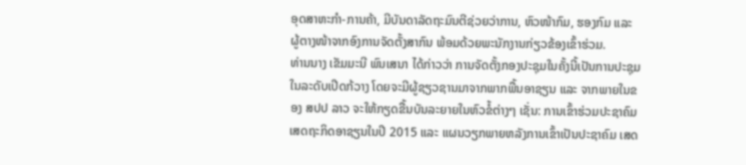ອຸດສາຫະກໍາ-ການຄ້າ, ມີບັນດາລັດຖະມົນຕີຊ່ວຍວ່າການ, ຫົວໜ້າກົມ, ຮອງກົມ ແລະ ຜູ້ຕາງໜ້າຈາກອົງການຈັດຕັ້ງສາກົນ ພ້ອມດ້ວຍພະນັກງານກ່ຽວຂ້ອງເຂົ້າຮ່ວມ.
ທ່ານນາງ ເຂັມມະນີ ພົນເສນາ ໄດ້ກ່າວວ່າ ການຈັດຕັ້ງກອງປະຊຸມໃນຄັ້ງນີ້ເປັນການປະຊຸມໃນລະດັບເປີດກ້ວາງ ໂດຍຈະມີຜູ້ຊຽວຊານມາຈາກພາກພື້ນອາຊຽນ ແລະ ຈາກພາຍໃນຂອງ ສປປ ລາວ ຈະໃຫ້ກຽດຂື້ນບັນລະຍາຍໃນຫົວຂໍ້ຕ່າງໆ ເຊັ່ນ: ການເຂົ້າຮ່ວມປະຊາຄົມເສດຖະກິດອາຊຽນໃນປີ 2015 ແລະ ແຜນວຽກພາຍຫລັງການເຂົ້າເປັນປະຊາຄົມ ເສດ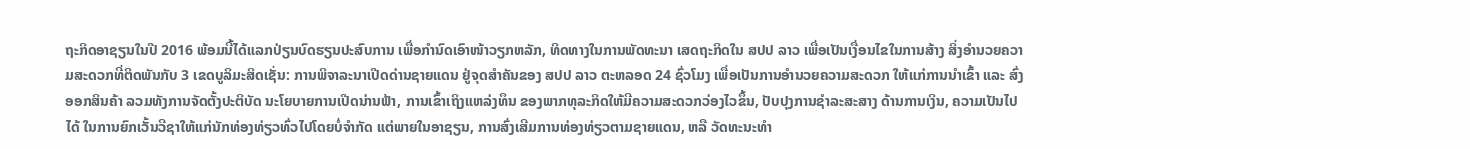ຖະກິດອາຊຽນໃນປີ 2016 ພ້ອມນີ້ໄດ້ແລກປ່ຽນບົດຮຽນປະສົບການ ເພື່ອກໍານົດເອົາໜ້າວຽກຫລັກ, ທິດທາງໃນການພັດທະນາ ເສດຖະກິດໃນ ສປປ ລາວ ເພື່ອເປັນເງື່ອນໄຂໃນການສ້າງ ສິ່ງອໍານວຍຄວາມສະດວກທີ່ຕິດພັນກັບ 3 ເຂດບູລິມະສິດເຊັ່ນ: ການພິຈາລະນາເປີດດ່ານຊາຍແດນ ຢູ່ຈຸດສໍາຄັນຂອງ ສປປ ລາວ ຕະຫລອດ 24 ຊົ່ວໂມງ ເພື່ອເປັນການອໍານວຍຄວາມສະດວກ ໃຫ້ແກ່ການນໍາເຂົ້າ ແລະ ສົ່ງອອກສິນຄ້າ ລວມທັງການຈັດຕັ້ງປະຕິບັດ ນະໂຍບາຍການເປີດນ່ານຟ້າ, ການເຂົ້າເຖິງແຫລ່ງທຶນ ຂອງພາກທຸລະກິດໃຫ້ມີຄວາມສະດວກວ່ອງໄວຂຶ້ນ, ປັບປຸງການຊໍາລະສະສາງ ດ້ານການເງິນ, ຄວາມເປັນໄປໄດ້ ໃນການຍົກເວັ້ນວີຊາໃຫ້ແກ່ນັກທ່ອງທ່ຽວທົ່ວໄປໂດຍບໍ່ຈໍາກັດ ແຕ່ພາຍໃນອາຊຽນ, ການສົ່ງເສີມການທ່ອງທ່ຽວຕາມຊາຍແດນ, ຫລື ວັດທະນະທໍາ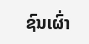ຊົນເຜົ່າ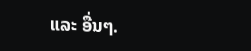ແລະ ອື່ນໆ.